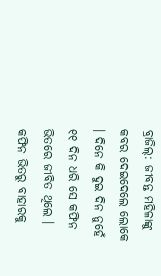ବ୍ରାଜିଲ୍: ଜୀବନ୍ତ ମହିଳାଙ୍କୁ କବର ଦେଇଦେଲେ ଲୋକେ । ଦିନେ କି ଦୁଇ ଦିନ ନୁହେଁ ୧୧ ଦିନ ଧରି ସେ କଫିନ ଭିତରେ ଜୀବିତ ଥିଲେ । କଫିନ ଭିତରୁ ବାହାରକୁ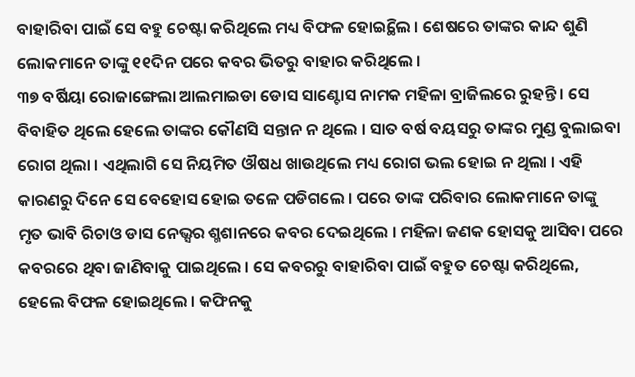ବାହାରିବା ପାଇଁ ସେ ବହୁ ଚେଷ୍ଟା କରିଥିଲେ ମଧ୍ୟ ବିଫଳ ହୋଇ୍ଥିଲେ । ଶେଷରେ ତାଙ୍କର କାନ୍ଦ ଶୁଣି ଲୋକମାନେ ତାଙ୍କୁ ୧୧ଦିନ ପରେ କବର ଭିତରୁ ବାହାର କରିଥିଲେ ।
୩୭ ବର୍ଷିୟା ରୋଜାଙ୍ଗେଲା ଆଲମାଇଡା ଡୋସ ସାଣ୍ଟୋସ ନାମକ ମହିଳା ବ୍ରାଜିଲରେ ରୁହନ୍ତି । ସେ ବିବାହିତ ଥିଲେ ହେଲେ ତାଙ୍କର କୌଣସି ସନ୍ତାନ ନ ଥିଲେ । ସାତ ବର୍ଷ ବୟସରୁ ତାଙ୍କର ମୁଣ୍ଡ ବୁଲାଇବା ରୋଗ ଥିଲା । ଏଥିଲାଗି ସେ ନିୟମିତ ଔଷଧ ଖାଉଥିଲେ ମଧ୍ୟ ରୋଗ ଭଲ ହୋଇ ନ ଥିଲା । ଏହି କାରଣରୁ ଦିନେ ସେ ବେହୋସ ହୋଇ ତଳେ ପଡିଗଲେ । ପରେ ତାଙ୍କ ପରିବାର ଲୋକମାନେ ତାଙ୍କୁ ମୃତ ଭାବି ରିଚାଓ ଡାସ ନେଭ୍ସର ଶ୍ମଶାନରେ କବର ଦେଇଥିଲେ । ମହିଳା ଜଣକ ହୋସକୁ ଆସିବା ପରେ କବରରେ ଥିବା ଜାଣିବାକୁ ପାଇଥିଲେ । ସେ କବରରୁ ବାହାରିବା ପାଇଁ ବହୁତ ଚେଷ୍ଟା କରିଥିଲେ, ହେଲେ ବିଫଳ ହୋଇଥିଲେ । କଫିନକୁ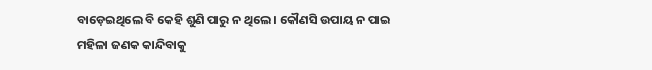ବାଡ଼େଇଥିଲେ ବି କେହି ଶୁଣି ପାରୁ ନ ଥିଲେ । କୌଣସି ଉପାୟ ନ ପାଇ ମହିଳା ଜଣକ କାନ୍ଦିବାକୁ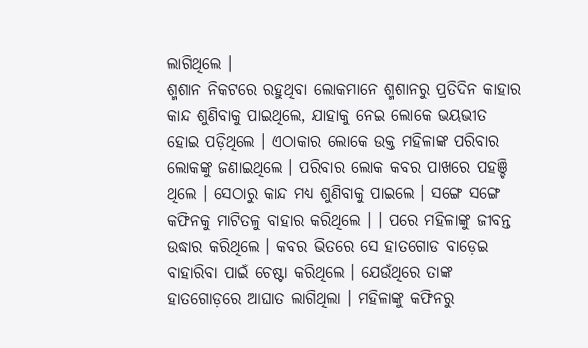ଲାଗିଥିଲେ ।
ଶ୍ମଶାନ ନିକଟରେ ରହୁଥିବା ଲୋକମାନେ ଶ୍ମଶାନରୁ ପ୍ରତିଦିନ କାହାର କାନ୍ଦ ଶୁଣିବାକୁ ପାଇଥିଲେ, ଯାହାକୁ ନେଇ ଲୋକେ ଭୟଭୀତ ହୋଇ ପଡ଼ିଥିଲେ । ଏଠାକାର ଲୋକେ ଉକ୍ତ ମହିଳାଙ୍କ ପରିବାର ଲୋକଙ୍କୁ ଜଣାଇଥିଲେ । ପରିବାର ଲୋକ କବର ପାଖରେ ପହଞ୍ଚି ଥିଲେ । ସେଠାରୁ କାନ୍ଦ ମଧ୍ୟ ଶୁଣିବାକୁ ପାଇଲେ । ସଙ୍ଗେ ସଙ୍ଗେ କଫିନକୁ ମାଟିତଳୁ ବାହାର କରିଥିଲେ । । ପରେ ମହିଳାଙ୍କୁ ଜୀବନ୍ତ ଉଦ୍ଧାର କରିଥିଲେ । କବର ଭିତରେ ସେ ହାତଗୋଡ ବାଡ଼େଇ ବାହାରିବା ପାଇଁ ଚେଷ୍ଟା କରିଥିଲେ । ଯେଉଁଥିରେ ତାଙ୍କ ହାତଗୋଡ଼ରେ ଆଘାତ ଲାଗିଥିଲା । ମହିଳାଙ୍କୁ କଫିନରୁ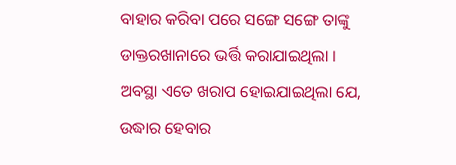ବାହାର କରିବା ପରେ ସଙ୍ଗେ ସଙ୍ଗେ ତାଙ୍କୁ ଡାକ୍ତରଖାନାରେ ଭର୍ତ୍ତି କରାଯାଇଥିଲା । ଅବସ୍ଥା ଏତେ ଖରାପ ହୋଇଯାଇଥିଲା ଯେ, ଉଦ୍ଧାର ହେବାର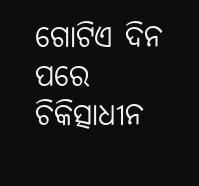ଗୋଟିଏ ଦିନ ପରେ ଚିକିତ୍ସାଧୀନ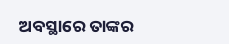ଅବସ୍ଥାରେ ତାଙ୍କର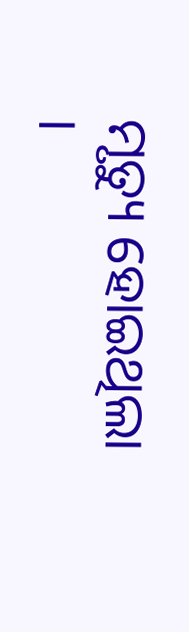ମୃତ୍ୟୁ ହୋଇଥିଲା ।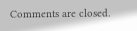Comments are closed.